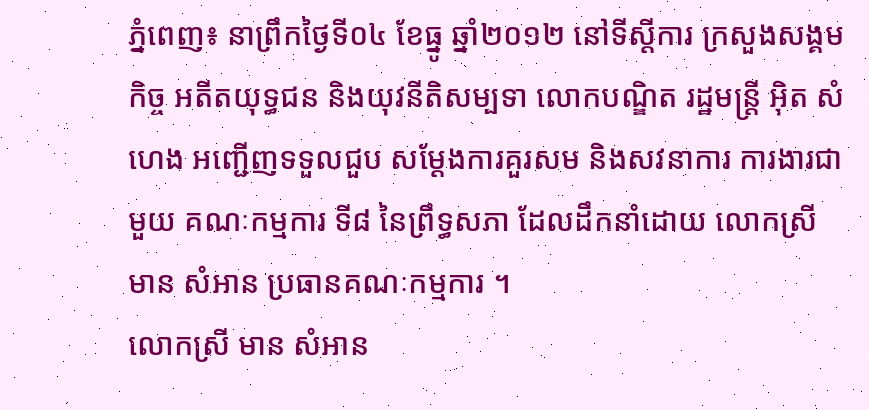ភ្នំពេញ៖ នាព្រឹកថ្ងៃទី០៤ ខែធ្នូ ឆ្នាំ២០១២ នៅទីស្តីការ ក្រសួងសង្គមកិច្ច អតីតយុទ្ធជន និងយុវនីតិសម្បទា លោកបណ្ឌិត រដ្ឋមន្ត្រី អ៊ិត សំហេង អញ្ជើញទទួលជួប សម្តែងការគួរសម និងសវនាការ ការងារជាមួយ គណៈកម្មការ ទី៨ នៃព្រឹទ្ធសភា ដែលដឹកនាំដោយ លោកស្រី មាន សំអាន ប្រធានគណៈកម្មការ ។
លោកស្រី មាន សំអាន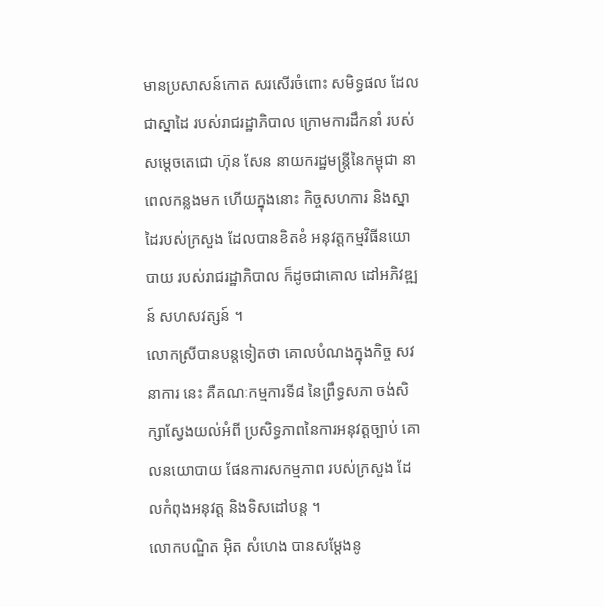មានប្រសាសន៍កោត សរសើរចំពោះ សមិទ្ធផល ដែលជាស្នាដៃ របស់រាជរដ្ឋាភិបាល ក្រោមការដឹកនាំ របស់សម្តេចតេជោ ហ៊ុន សែន នាយករដ្ឋមន្ត្រីនៃកម្ពុជា នាពេលកន្លងមក ហើយក្នុងនោះ កិច្ចសហការ និងស្នាដៃរបស់ក្រសួង ដែលបានខិតខំ អនុវត្តកម្មវិធីនយោបាយ របស់រាជរដ្ឋាភិបាល ក៏ដូចជាគោល ដៅអភិវឌ្ឍន៍ សហសវត្សន៍ ។
លោកស្រីបានបន្តទៀតថា គោលបំណងក្នុងកិច្ច សវនាការ នេះ គឺគណៈកម្មការទី៨ នៃព្រឹទ្ធសភា ចង់សិក្សាស្វែងយល់អំពី ប្រសិទ្ធភាពនៃការអនុវត្តច្បាប់ គោលនយោបាយ ផែនការសកម្មភាព របស់ក្រសួង ដែលកំពុងអនុវត្ត និងទិសដៅបន្ត ។
លោកបណ្ឌិត អ៊ិត សំហេង បានសម្តែងនូ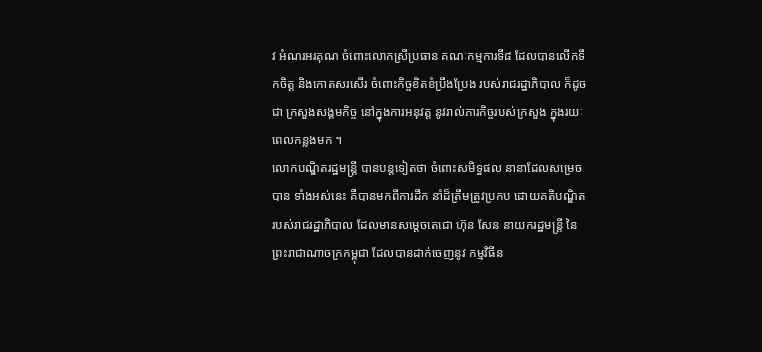វ អំណរអរគុណ ចំពោះលោកស្រីប្រធាន គណៈកម្មការទី៨ ដែលបានលើកទឹកចិត្ត និងកោតសរសើរ ចំពោះកិច្ចខិតខំប្រឹងប្រែង របស់រាជរដ្ឋាភិបាល ក៏ដូចជា ក្រសួងសង្គមកិច្ច នៅក្នុងការអនុវត្ត នូវរាល់ភារកិច្ចរបស់ក្រសួង ក្នុងរយៈពេលកន្លងមក ។
លោកបណ្ឌិតរដ្ឋមន្ត្រី បានបន្តទៀតថា ចំពោះសមិទ្ធផល នានាដែលសម្រេចបាន ទាំងអស់នេះ គឺបានមកពីការដឹក នាំដ៏ត្រឹមត្រូវប្រកប ដោយគតិបណ្ឌិត របស់រាជរដ្ឋាភិបាល ដែលមានសម្តេចតេជោ ហ៊ុន សែន នាយករដ្ឋមន្ត្រី នៃព្រះរាជាណាចក្រកម្ពុជា ដែលបានដាក់ចេញនូវ កម្មវិធីន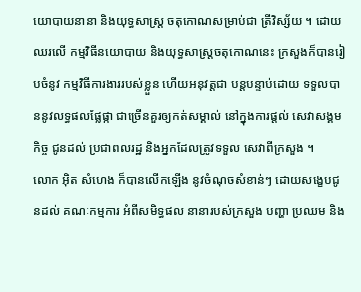យោបាយនានា និងយុទ្ធសាស្ត្រ ចតុកោណសម្រាប់ជា ត្រីវិស្ស័យ ។ ដោយឈរលើ កម្មវិធីនយោបាយ និងយុទ្ធសាស្ត្រចតុកោណនេះ ក្រសួងក៏បានរៀបចំនូវ កម្មវិធីការងាររបស់ខ្លួន ហើយអនុវត្តជា បន្តបន្ទាប់ដោយ ទទួលបាននូវលទ្ធផលផ្លែផ្កា ជាច្រើនគួរឲ្យកត់សម្គាល់ នៅក្នុងការផ្តល់ សេវាសង្គមកិច្ច ជូនដល់ ប្រជាពលរដ្ឋ និងអ្នកដែលត្រូវទទួល សេវាពីក្រសួង ។
លោក អ៊ិត សំហេង ក៏បានលើកឡើង នូវចំណុចសំខាន់ៗ ដោយសង្ខេបជូនដល់ គណៈកម្មការ អំពីសមិទ្ធផល នានារបស់ក្រសួង បញ្ហា ប្រឈម និង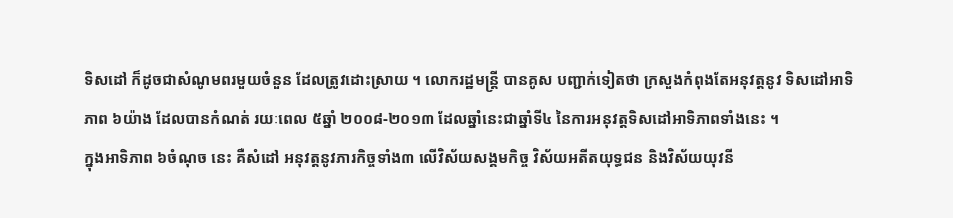ទិសដៅ ក៏ដូចជាសំណូមពរមួយចំនួន ដែលត្រូវដោះស្រាយ ។ លោករដ្ឋមន្ត្រី បានគូស បញ្ជាក់ទៀតថា ក្រសួងកំពុងតែអនុវត្តនូវ ទិសដៅអាទិភាព ៦យ៉ាង ដែលបានកំណត់ រយៈពេល ៥ឆ្នាំ ២០០៨-២០១៣ ដែលឆ្នាំនេះជាឆ្នាំទី៤ នៃការអនុវត្តទិសដៅអាទិភាពទាំងនេះ ។
ក្នុងអាទិភាព ៦ចំណុច នេះ គឺសំដៅ អនុវត្តនូវភារកិច្ចទាំង៣ លើវិស័យសង្គមកិច្ច វិស័យអតីតយុទ្ធជន និងវិស័យយុវនី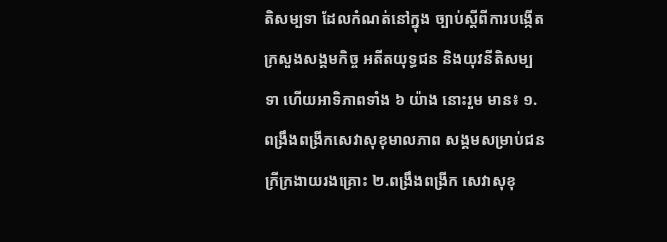តិសម្បទា ដែលកំណត់នៅក្នុង ច្បាប់ស្តីពីការបង្កើត ក្រសួងសង្គមកិច្ច អតីតយុទ្ធជន និងយុវនីតិសម្បទា ហើយអាទិភាពទាំង ៦ យ៉ាង នោះរួម មាន៖ ១.ពង្រឹងពង្រីកសេវាសុខុមាលភាព សង្គមសម្រាប់ជនក្រីក្រងាយរងគ្រោះ ២.ពង្រឹងពង្រីក សេវាសុខុ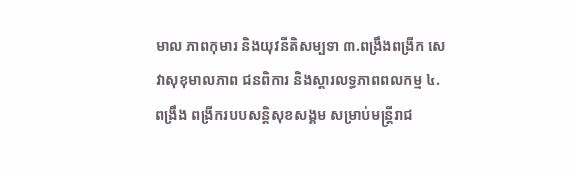មាល ភាពកុមារ និងយុវនីតិសម្បទា ៣.ពង្រឹងពង្រីក សេវាសុខុមាលភាព ជនពិការ និងស្តារលទ្ធភាពពលកម្ម ៤.ពង្រឹង ពង្រីករបបសន្តិសុខសង្គម សម្រាប់មន្ត្រីរាជ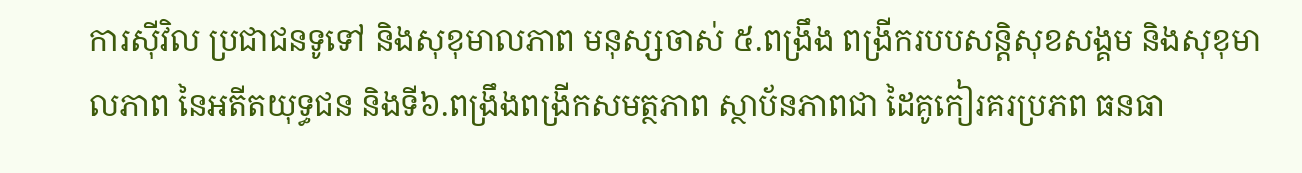ការស៊ីវិល ប្រជាជនទូទៅ និងសុខុមាលភាព មនុស្សចាស់ ៥.ពង្រឹង ពង្រីករបបសន្តិសុខសង្គម និងសុខុមាលភាព នៃអតីតយុទ្ធជន និងទី៦.ពង្រឹងពង្រីកសមត្ថភាព ស្ថាប័នភាពជា ដៃគូកៀរគរប្រភព ធនធា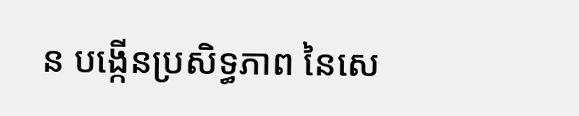ន បង្កើនប្រសិទ្ធភាព នៃសេ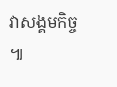វាសង្គមកិច្ច ៕